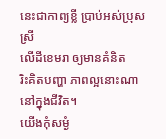នេះជាកាព្យខ្លី ប្រាប់អស់ប្រុសស្រី
លើដីខេមរា ឲ្យមានគំនិត
រិះគិតបញ្ហា ភាពល្អនោះណា
នៅក្នុងជីវិត។
យើងកុំសម្ងំ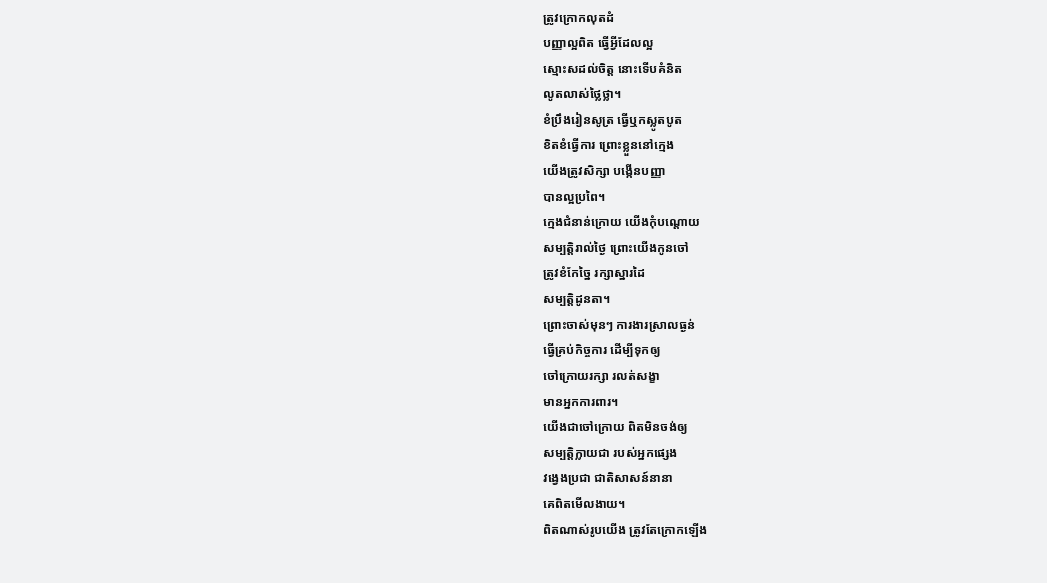ត្រូវក្រោកលុតដំ
បញ្ញាល្អពិត ធ្វើអ្វីដែលល្អ
ស្មោះសដល់ចិត្ត នោះទើបគំនិត
លូតលាស់ថ្លៃថ្លា។
ខំប្រឹងរៀនសូត្រ ធ្វើឬកស្លូតបូត
ខិតខំធ្វើការ ព្រោះខ្លួននៅក្មេង
យើងត្រូវសិក្សា បង្កើនបញ្ញា
បានល្អប្រពៃ។
ក្មេងជំនាន់ក្រោយ យើងកុំបណ្ដោយ
សម្បតិ្ដរាល់ថ្ងៃ ព្រោះយើងកូនចៅ
ត្រូវខំកែច្នៃ រក្សាស្នារដៃ
សម្បតិ្តដូនតា។
ព្រោះចាស់មុនៗ ការងារស្រាលធ្ងន់
ធ្វើគ្រប់កិច្ចការ ដើម្បីទុកឲ្យ
ចៅក្រោយរក្សា រលត់សង្ខា
មានអ្នកការពារ។
យើងជាចៅក្រោយ ពិតមិនចង់ឲ្យ
សម្បតិ្តក្លាយជា របស់អ្នកផ្សេង
វង្វេងប្រជា ជាតិសាសន៍នានា
គេពិតមើលងាយ។
ពិតណាស់រូបយើង ត្រូវតែក្រោកឡើង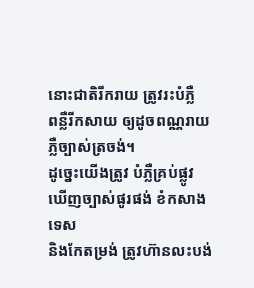នោះជាតិរីករាយ ត្រូវរះបំភ្លឺ
ពន្លឺរីកសាយ ឲ្យដូចពណ្ណរាយ
ភ្លឺច្បាស់ត្រចង់។
ដូច្នេះយើងត្រូវ បំភ្លឺគ្រប់ផ្លូវ
ឃើញច្បាស់ផូរផង់ ខំកសាងទេស
និងកែតម្រង់ ត្រូវហ៊ានលះបង់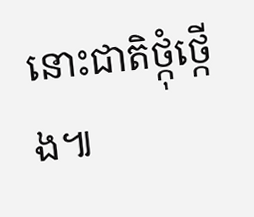នោះជាតិថ្កុំថ្កើង៕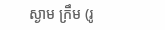ស្ងាម ក្រឹម (រូ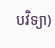បវិទ្យា)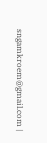sngamkroem@gmail.com |